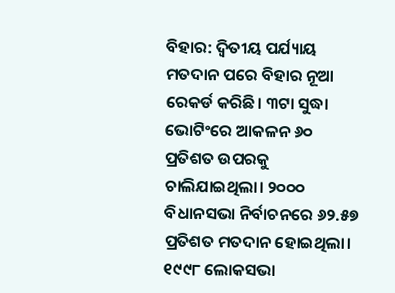ବିହାର: ଦ୍ବିତୀୟ ପର୍ଯ୍ୟାୟ ମତଦାନ ପରେ ବିହାର ନୂଆ ରେକର୍ଡ କରିଛି। ୩ଟା ସୁଦ୍ଧା ଭୋଟିଂରେ ଆକଳନ ୬୦ ପ୍ରତିଶତ ଉପରକୁ ଚାଲିଯାଇଥିଲା। ୨୦୦୦ ବିଧାନସଭା ନିର୍ବାଚନରେ ୬୨.୫୭ ପ୍ରତିଶତ ମତଦାନ ହୋଇଥିଲା। ୧୯୯୮ ଲୋକସଭା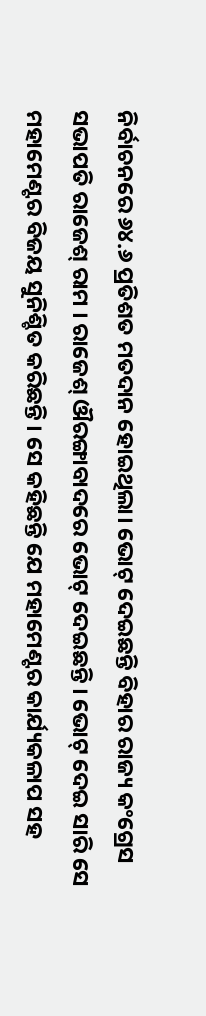ନିର୍ବାଚନରେ ୬୪.୬ ପ୍ରତିଶତ ମତଦାନ ହୋଇଥିଲା। ଭୋଟ୍ ଦେଇଛନ୍ତି ବିହାର ରାଜ୍ୟ କଂଗ୍ରେସ ସଭାପତି ରାଜେଶ୍ ରାମ । ରାଜେଶ୍ ଔରଙ୍ଗାବାଦରେ ଭୋଟ୍ ଦେଇଛନ୍ତି । ଭୋଟ୍ ଦେଇ ସାରି ସେ ମହାମେଣ୍ଟର ବିଜୟ ସୁନିଶ୍ଚିତ କରିଛନ୍ତି । ସେ କହିଛନ୍ତି ଯେ ମହାମେଣ୍ଟର କାର୍ଯ୍ୟକଳାପ ସହ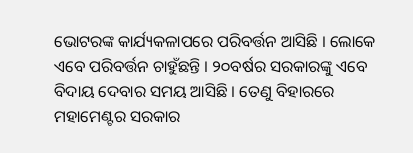ଭୋଟରଙ୍କ କାର୍ଯ୍ୟକଳାପରେ ପରିବର୍ତ୍ତନ ଆସିଛି । ଲୋକେ ଏବେ ପରିବର୍ତ୍ତନ ଚାହୁଁଛନ୍ତି । ୨୦ବର୍ଷର ସରକାରଙ୍କୁ ଏବେ ବିଦାୟ ଦେବାର ସମୟ ଆସିଛି । ତେଣୁ ବିହାରରେ ମହାମେଣ୍ଟର ସରକାର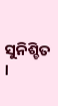ସୁନିଶ୍ଚିତ ।